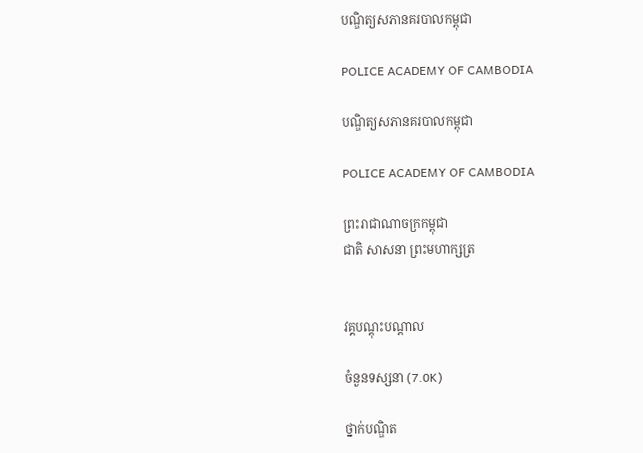បណ្ឌិត្យសភានគរបាលកម្ពុជា

POLICE ACADEMY OF CAMBODIA

បណ្ឌិត្យសភានគរបាលកម្ពុជា

POLICE ACADEMY OF CAMBODIA

ព្រះរាជាណាចក្រកម្ពុជា
ជាតិ សាសនា ព្រះមហាក្សត្រ


វគ្គបណ្តុះបណ្តាល

ចំនួនទស្សនា (7.0K)

ថ្នាក់បណ្ឌិត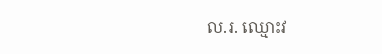ល.រ. ឈ្មោះវ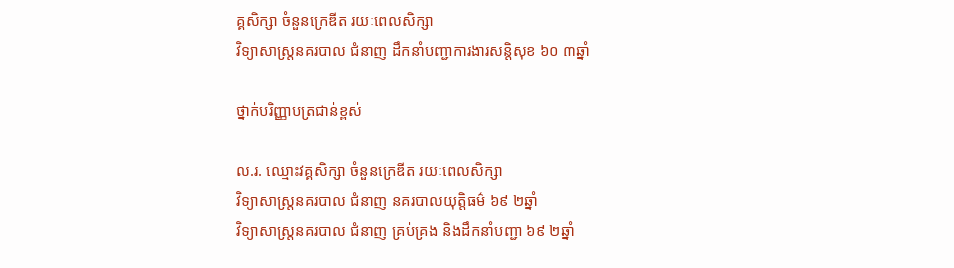គ្គសិក្សា ចំនួនក្រេឌីត រយៈពេលសិក្សា
វិទ្យាសាស្រ្តនគរបាល ជំនាញ ដឹកនាំបញ្ជាការងារសន្តិសុខ ៦០ ៣ឆ្នាំ

ថ្នាក់បរិញ្ញាបត្រជាន់ខ្ពស់

ល.រ. ឈ្មោះវគ្គសិក្សា ចំនួនក្រេឌីត រយៈពេលសិក្សា
វិទ្យាសាស្រ្តនគរបាល ជំនាញ នគរបាលយុត្តិធម៌ ៦៩ ២ឆ្នាំ
វិទ្យាសាស្រ្តនគរបាល ជំនាញ គ្រប់គ្រង និងដឹកនាំបញ្ជា ៦៩ ២ឆ្នាំ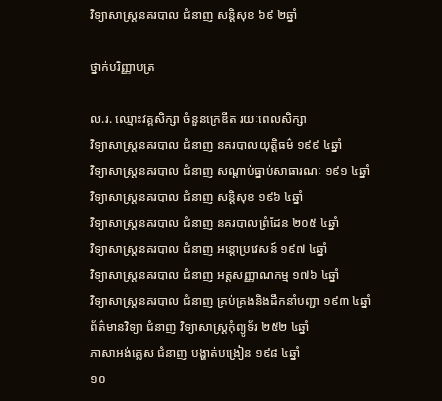វិទ្យាសាស្រ្តនគរបាល ជំនាញ សន្តិសុខ ៦៩ ២ឆ្នាំ

ថ្នាក់បរិញ្ញាបត្រ

ល.រ. ឈ្មោះវគ្គសិក្សា ចំនួនក្រេឌីត រយៈពេលសិក្សា
វិទ្យាសាស្រ្តនគរបាល ជំនាញ នគរបាលយុត្តិធម៌ ១៩៩ ៤ឆ្នាំ
វិទ្យាសាស្រ្តនគរបាល ជំនាញ សណ្តាប់ធ្នាប់សាធារណៈ ១៩១ ៤ឆ្នាំ
វិទ្យាសាស្រ្តនគរបាល ជំនាញ សន្តិសុខ ១៩៦ ៤ឆ្នាំ
វិទ្យាសាស្រ្តនគរបាល ជំនាញ នគរបាលព្រំដែន ២០៥ ៤ឆ្នាំ
វិទ្យាសាស្រ្តនគរបាល ជំនាញ អន្តោប្រវេសន៍ ១៩៧ ៤ឆ្នាំ
វិទ្យាសាស្រ្តនគរបាល ជំនាញ អត្តសញ្ញាណកម្ម ១៧៦ ៤ឆ្នាំ
វិទ្យាសាស្រ្តនគរបាល ជំនាញ គ្រប់គ្រងនិងដឹកនាំបញ្ជា ១៩៣ ៤ឆ្នាំ
ព័ត៌មានវិទ្យា ជំនាញ វិទ្យាសាស្រ្តកុំព្យូទ័រ ២៥២ ៤ឆ្នាំ
ភាសាអង់គ្លេស ជំនាញ បង្ហាត់បង្រៀន ១៩៨ ៤ឆ្នាំ
១០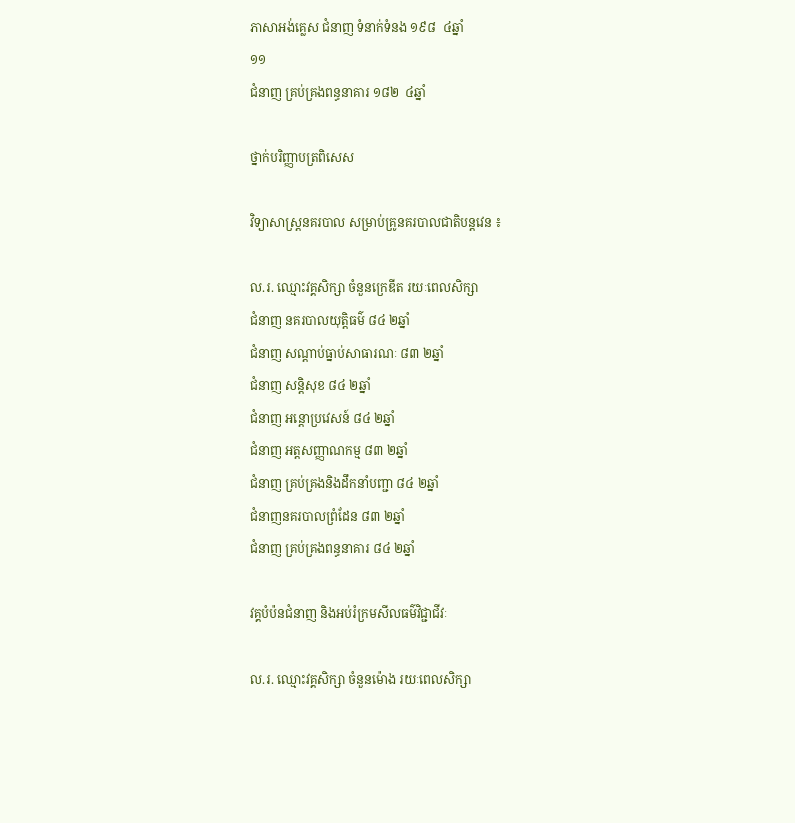ភាសាអង់គ្លេស ជំនាញ ទំនាក់ទំនង ១៩៨  ៤ឆ្នាំ
១១
ជំនាញ គ្រប់គ្រងពន្ធនាគារ ១៨២  ៤ឆ្នាំ

ថ្នាក់បរិញ្ញាបត្រពិសេស

វិទ្យាសាស្រ្តនគរបាល សម្រាប់គ្រូនគរបាលជាតិបន្តវេន ៖

ល.រ. ឈ្មោះវគ្គសិក្សា ចំនួនក្រេឌីត រយៈពេលសិក្សា
ជំនាញ នគរបាលយុត្តិធម៌ ៨៤ ២ឆ្នាំ
ជំនាញ សណ្តាប់ធ្នាប់សាធារណៈ ៨៣ ២ឆ្នាំ
ជំនាញ សន្តិសុខ ៨៤ ២ឆ្នាំ
ជំនាញ អន្តោប្រវេសន៍ ៨៤ ២ឆ្នាំ
ជំនាញ អត្តសញ្ញាណកម្ម ៨៣ ២ឆ្នាំ
ជំនាញ គ្រប់គ្រងនិងដឹកនាំបញ្ជា ៨៤ ២ឆ្នាំ
ជំនាញនគរបាលព្រំដែន ៨៣ ២ឆ្នាំ
ជំនាញ គ្រប់គ្រងពន្ធនាគារ ៨៤ ២ឆ្នាំ

វគ្គបំប៉នជំនាញ និងអប់រំក្រមសីលធម៌វិជ្ជាជីវៈ

ល.រ. ឈ្មោះវគ្គសិក្សា ចំនួនម៉ោង រយៈពេលសិក្សា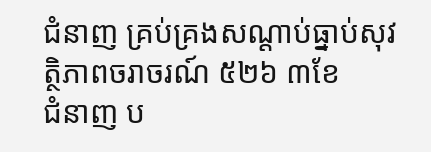ជំនាញ គ្រប់គ្រងសណ្តាប់ធ្នាប់សុវត្ថិភាពចរាចរណ៍ ៥២៦ ៣ខែ
ជំនាញ ប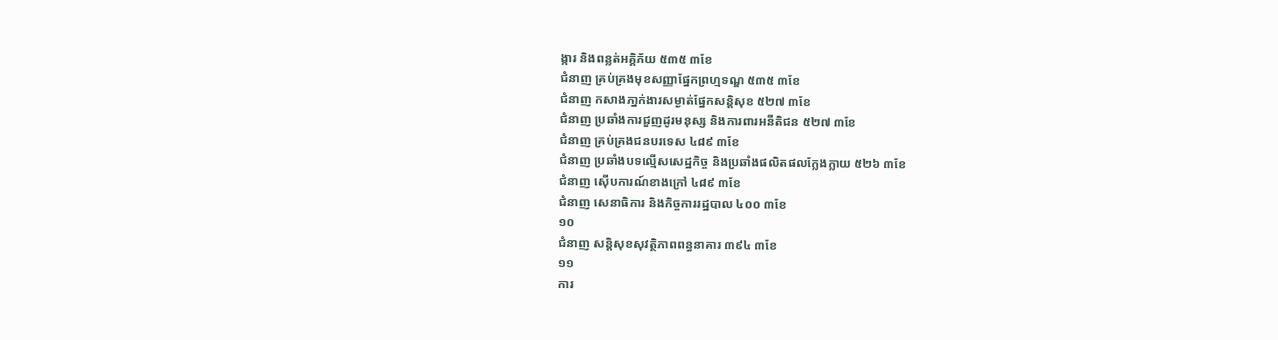ង្ការ និងពន្លត់អគ្គិភ័យ ៥៣៥ ៣ខែ
ជំនាញ គ្រប់គ្រងមុខសញ្ញាផ្នែកព្រហ្មទណ្ឌ ៥៣៥ ៣ខែ
ជំនាញ កសាងភា្នក់ងារសម្ងាត់ផ្នែកសន្តិសុខ ៥២៧ ៣ខែ
ជំនាញ ប្រឆាំងការជួញដូរមនុស្ស និងការពារអនីតិជន ៥២៧ ៣ខែ
ជំនាញ គ្រប់គ្រងជនបរទេស ៤៨៩ ៣ខែ
ជំនាញ ប្រឆាំងបទល្មើសសេដ្ឋកិច្ច និងប្រឆាំងផលិតផលក្លែងក្លាយ ៥២៦ ៣ខែ
ជំនាញ ស៊ើបការណ៍ខាងក្រៅ ៤៨៩ ៣ខែ
ជំនាញ សេនាធិការ និងកិច្ចការរដ្ឋបាល ៤០០ ៣ខែ
១០
ជំនាញ សន្តិសុខសុវត្ថិភាពពន្ធនាគារ ៣៩៤ ៣ខែ
១១
ការ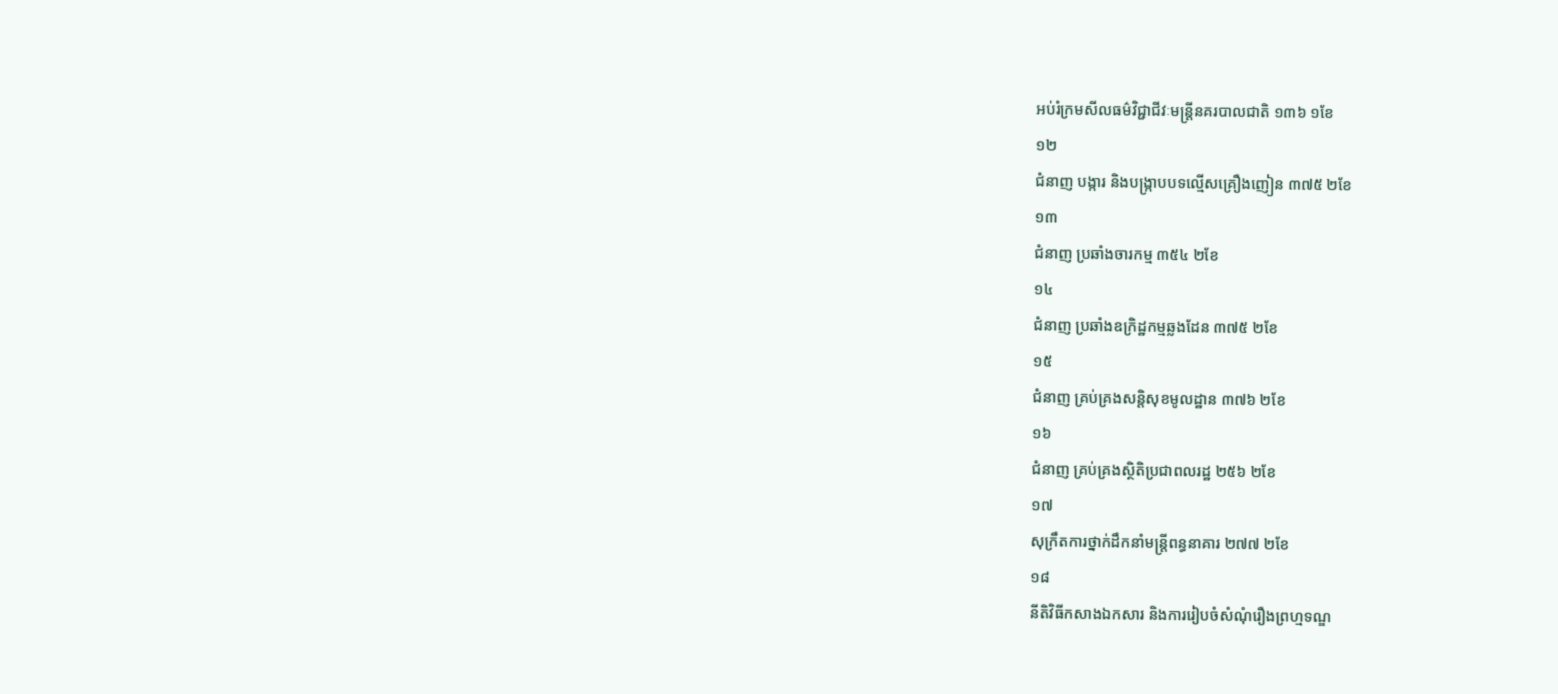អប់រំក្រមសីលធម៌វិជ្ជាជីវៈមន្រ្តីនគរបាលជាតិ ១៣៦ ១ខែ
១២
ជំនាញ បង្ការ និងបង្រ្កាបបទល្មើសគ្រឿងញៀន ៣៧៥ ២ខែ
១៣
ជំនាញ ប្រឆាំងចារកម្ម ៣៥៤ ២ខែ
១៤
ជំនាញ ប្រឆាំងឧក្រិដ្ឋកម្មឆ្លងដែន ៣៧៥ ២ខែ
១៥
ជំនាញ គ្រប់គ្រងសន្តិសុខមូលដ្ឋាន ៣៧៦ ២ខែ
១៦
ជំនាញ គ្រប់គ្រងស្ថិតិប្រជាពលរដ្ឋ ២៥៦ ២ខែ
១៧
សុក្រឹតការថ្នាក់ដឹកនាំមន្រ្តីពន្ធនាគារ ២៧៧ ២ខែ
១៨
នីតិវិធីកសាងឯកសារ និងការរៀបចំសំណុំរឿងព្រហ្មទណ្ឌ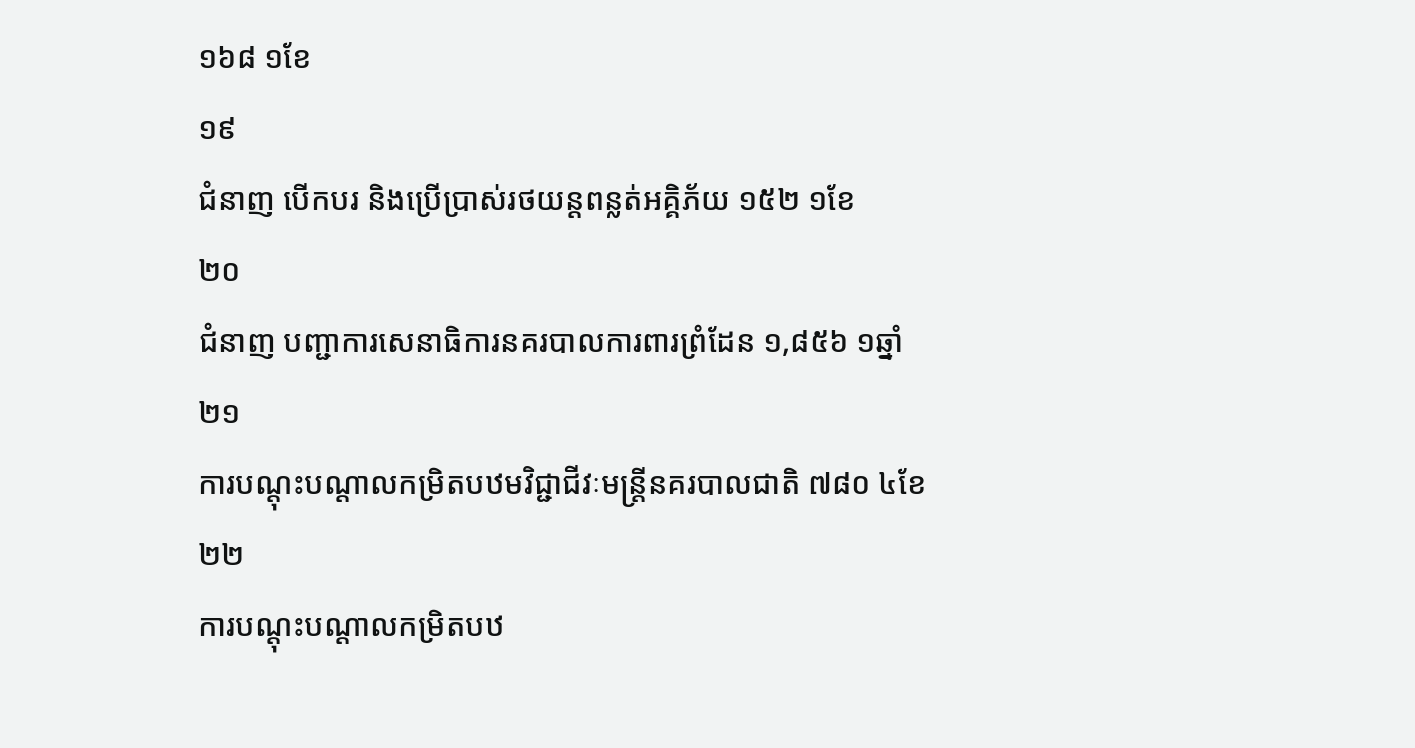១៦៨ ១ខែ
១៩
ជំនាញ បើកបរ និងប្រើប្រាស់រថយន្តពន្លត់អគ្គិភ័យ ១៥២ ១ខែ
២០
ជំនាញ បញ្ជាការសេនាធិការនគរបាលការពារព្រំដែន ១,៨៥៦ ១ឆ្នាំ
២១
ការបណ្តុះបណ្តាលកម្រិតបឋមវិជ្ជាជីវៈមន្រ្តីនគរបាលជាតិ ៧៨០ ៤ខែ
២២
ការបណ្តុះបណ្តាលកម្រិតបឋ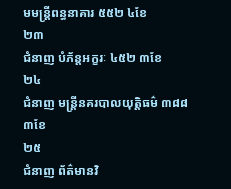មមន្រ្តីពន្ធនាគារ ៥៥២ ៤ខែ
២៣
ជំនាញ បំភ័ន្តអក្ខរៈ ៤៥២ ៣ខែ
២៤
ជំនាញ មន្រ្តីនគរបាលយុត្តិធម៌ ៣៨៨ ៣ខែ
២៥
ជំនាញ ព័ត៌មានវិ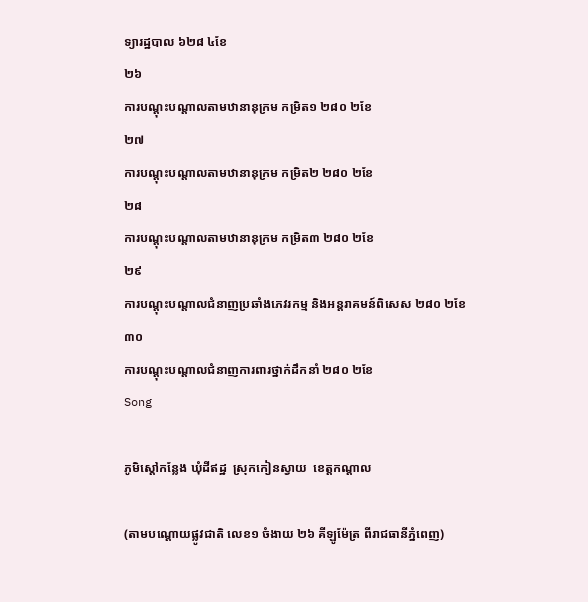ទ្យារដ្ឋបាល ៦២៨ ៤ខែ
២៦
ការបណ្តុះបណ្តាលតាមឋានានុក្រម កម្រិត១ ២៨០ ២ខែ
២៧
ការបណ្តុះបណ្តាលតាមឋានានុក្រម កម្រិត២ ២៨០ ២ខែ
២៨
ការបណ្តុះបណ្តាលតាមឋានានុក្រម កម្រិត៣ ២៨០ ២ខែ
២៩
ការបណ្តុះបណ្តាលជំនាញប្រឆាំងភេវរកម្ម និងអន្តរាគមន៍ពិសេស ២៨០ ២ខែ
៣០
ការបណ្តុះបណ្តាលជំនាញការពារថ្នាក់ដឹកនាំ ២៨០ ២ខែ
Song

ភូមិស្តៅកន្លែង ឃុំដីឥដ្ឋ  ស្រុកកៀនស្វាយ  ខេត្តកណ្តាល

(តាមបណ្តោយផ្លូវជាតិ លេខ១ ចំងាយ ២៦ គីឡូម៉ែត្រ ពីរាជធានីភ្នំពេញ)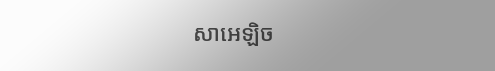សាអេឡិច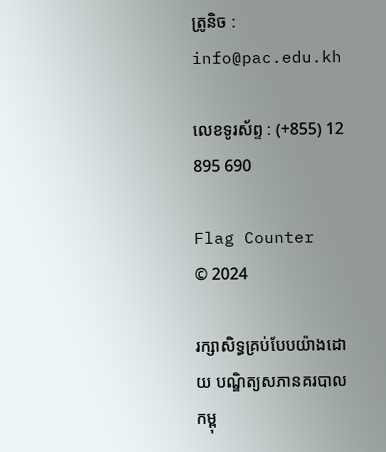ត្រូនិច : info@pac.edu.kh

លេខទូរស័ព្ទ : (+855) 12 895 690

Flag Counter
© 2024

រក្សាសិទ្ធគ្រប់បែបយ៉ាងដោយ បណ្ឌិត្យសភានគរបាលកម្ពុ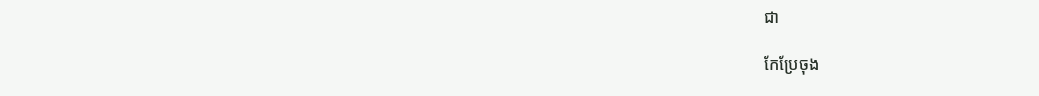ជា

កែប្រែចុង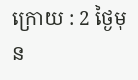ក្រោយ : 2 ថ្ងៃមុន